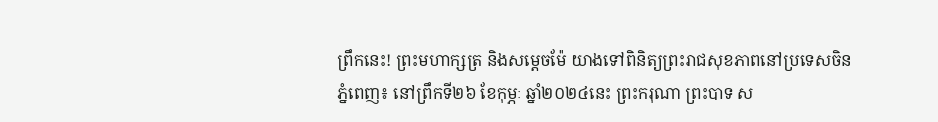ព្រឹកនេះ! ព្រះមហាក្សត្រ និងសម្តេចម៉ែ យាងទៅពិនិត្យព្រះរាជសុខភាពនៅប្រទេសចិន
ភ្នំពេញ៖ នៅព្រឹកទី២៦ ខែកុម្ភៈ ឆ្នាំ២០២៤នេះ ព្រះករុណា ព្រះបាទ ស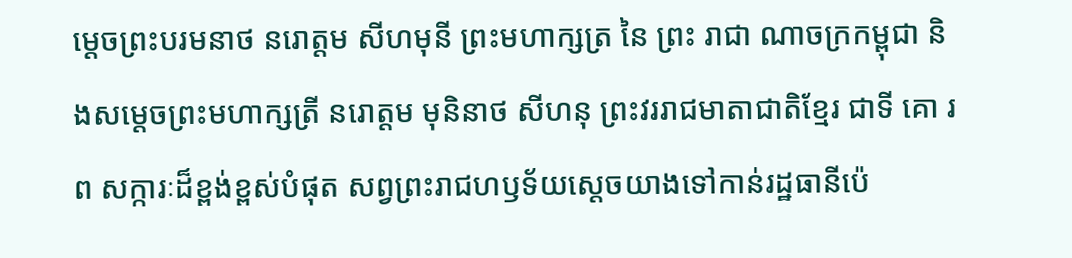ម្តេចព្រះបរមនាថ នរោត្តម សីហមុនី ព្រះមហាក្សត្រ នៃ ព្រះ រាជា ណាចក្រកម្ពុជា និងសម្តេចព្រះមហាក្សត្រី នរោត្តម មុនិនាថ សីហនុ ព្រះវររាជមាតាជាតិខ្មែរ ជាទី គោ រព សក្ការៈដ៏ខ្ពង់ខ្ពស់បំផុត សព្វព្រះរាជហឫទ័យស្តេចយាងទៅកាន់រដ្ឋធានីប៉េ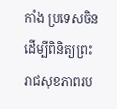កាំង ប្រទេសចិន ដើម្បីពិនិត្យព្រះរាជសុខភាពរប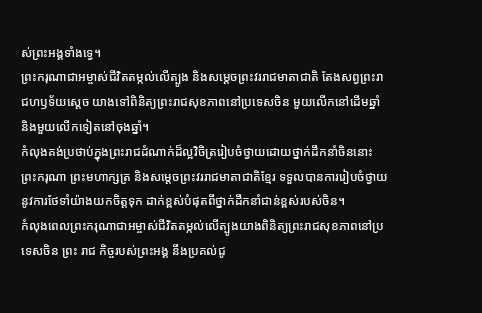ស់ព្រះអង្គទាំងទ្វេ។
ព្រះករុណាជាអម្ចាស់ជីវិតតម្កល់លើត្បូង និងសម្តេចព្រះវររាជមាតាជាតិ តែងសព្វព្រះរាជហឫទ័យស្តេច យាងទៅពិនិត្យព្រះរាជសុខភាពនៅប្រទេសចិន មួយលើកនៅដើមឆ្នាំ និងមួយលើកទៀតនៅចុងឆ្នាំ។
កំលុងគង់ប្រថាប់ក្នុងព្រះរាជដំណាក់ដ៏ល្អវិចិត្ររៀបចំថ្វាយដោយថ្នាក់ដឹកនាំចិននោះ ព្រះករុណា ព្រះមហាក្សត្រ និងសម្តេចព្រះវររាជមាតាជាតិខ្មែរ ទទួលបានការរៀបចំថ្វាយនូវការថែទាំយ៉ាងយកចិត្តទុក ដាក់ខ្ពស់បំផុតពីថ្នាក់ដឹកនាំជាន់ខ្ពស់របស់ចិន។
កំលុងពេលព្រះករុណាជាអម្ចាស់ជីវិតតម្កល់លើត្បូងយាងពិនិត្យព្រះរាជសុខភាពនៅប្រទេសចិន ព្រះ រាជ កិច្ចរបស់ព្រះអង្គ នឹងប្រគល់ជូ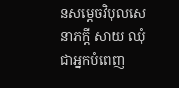នសម្តេចវិបុលសេនាភក្តី សាយ ឈុំ ជាអ្នកបំពេញ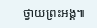ថ្វាយព្រះអង្គ៕